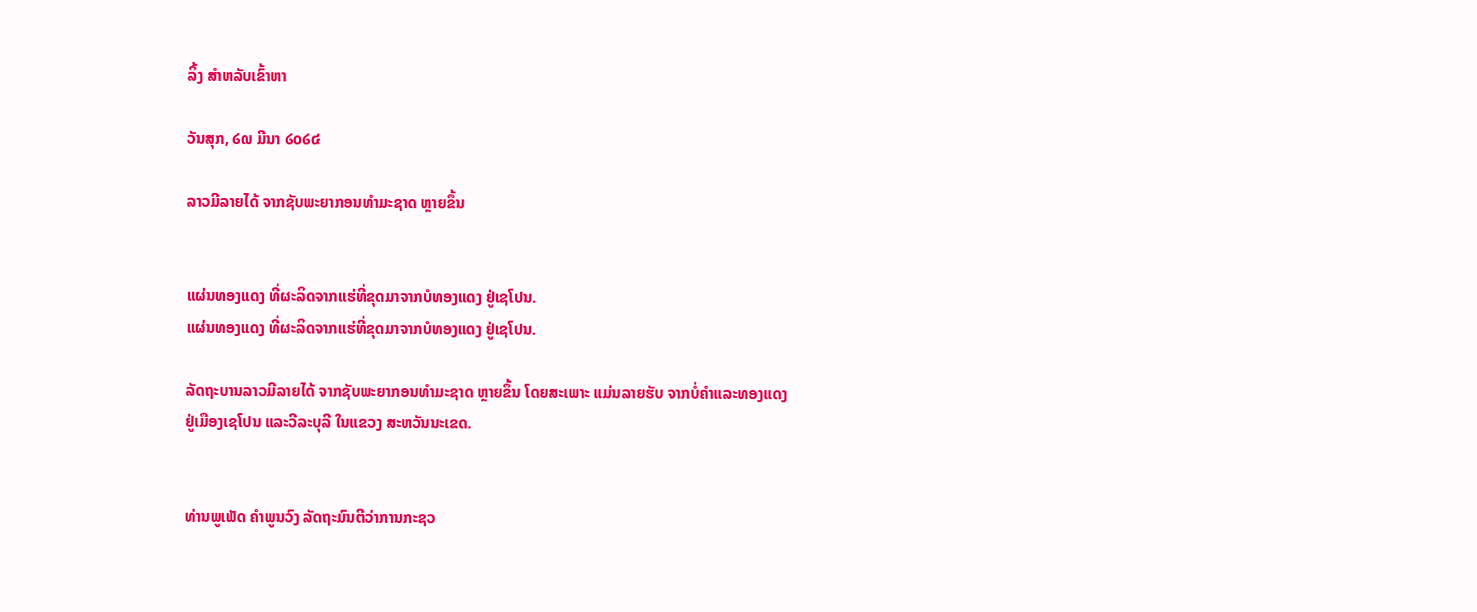ລິ້ງ ສຳຫລັບເຂົ້າຫາ

ວັນສຸກ, ໒໙ ມີນາ ໒໐໒໔

ລາວມີລາຍໄດ້ ຈາກຊັບພະຍາກອນທໍາມະຊາດ ຫຼາຍຂຶ້ນ


ແຜ່ນທອງແດງ ທີ່ຜະລິດຈາກແຮ່ທີ່ຂຸດມາຈາກບໍທອງແດງ ຢູ່ເຊໂປນ.
ແຜ່ນທອງແດງ ທີ່ຜະລິດຈາກແຮ່ທີ່ຂຸດມາຈາກບໍທອງແດງ ຢູ່ເຊໂປນ.

ລັດຖະບານລາວມີລາຍໄດ້ ຈາກຊັບພະຍາກອນທໍາມະຊາດ ຫຼາຍຂຶ້ນ ໂດຍສະເພາະ ແມ່ນລາຍຮັບ ຈາກບໍ່ຄໍາແລະທອງແດງ ຢູ່ເມືອງເຊໂປນ ແລະວີລະບຸລີ ໃນແຂວງ ສະຫວັນນະເຂດ.


ທ່ານພູເພັດ ຄໍາພູນວົງ ລັດຖະມົນຕີວ່າການກະຊວ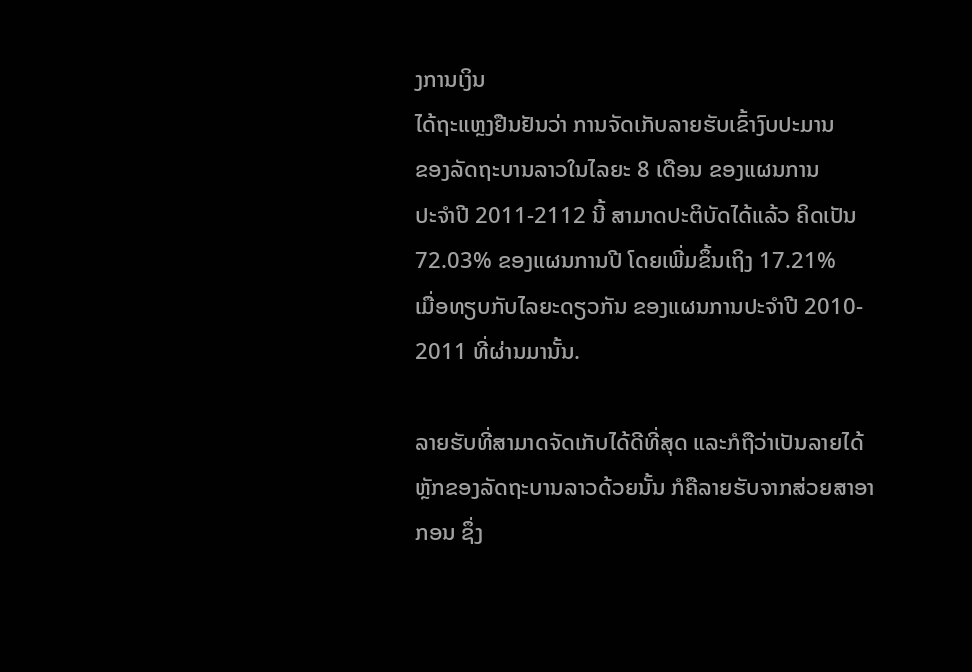ງການເງິນ
ໄດ້ຖະແຫຼງຢືນຢັນວ່າ ການຈັດເກັບລາຍຮັບເຂົ້າງົບປະມານ
ຂອງລັດຖະບານລາວໃນໄລຍະ 8 ເດືອນ ຂອງແຜນການ
ປະຈໍາປີ 2011-2112 ນີ້ ສາມາດປະຕິບັດໄດ້ແລ້ວ ຄິດເປັນ
72.03% ຂອງແຜນການປີ ໂດຍເພີ່ມຂຶ້ນເຖິງ 17.21%
ເມື່ອທຽບກັບໄລຍະດຽວກັນ ຂອງແຜນການປະຈໍາປີ 2010-
2011 ທີ່ຜ່ານມານັ້ນ.

ລາຍຮັບທີ່ສາມາດຈັດເກັບໄດ້ດີທີ່ສຸດ ແລະກໍຖືວ່າເປັນລາຍໄດ້
ຫຼັກຂອງລັດຖະບານລາວດ້ວຍນັ້ນ ກໍຄືລາຍຮັບຈາກສ່ວຍສາອາ
ກອນ ຊຶ່ງ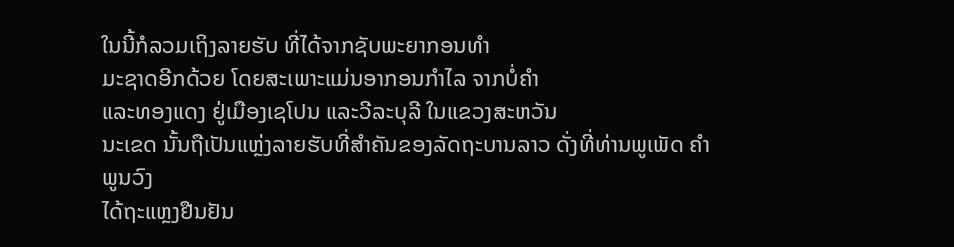ໃນນີ້ກໍລວມເຖິງລາຍຮັບ ທີ່ໄດ້ຈາກຊັບພະຍາກອນທໍາ
ມະຊາດອີກດ້ວຍ ໂດຍສະເພາະແມ່ນອາກອນກໍາໄລ ຈາກບໍ່ຄໍາ
ແລະທອງແດງ ຢູ່ເມືອງເຊໂປນ ແລະວີລະບຸລີ ໃນແຂວງສະຫວັນ
ນະເຂດ ນັ້ນຖືເປັນແຫຼ່ງລາຍຮັບທີ່ສໍາຄັນຂອງລັດຖະບານລາວ ດັ່ງທີ່ທ່ານພູເພັດ ຄໍາພູນວົງ
ໄດ້ຖະແຫຼງຢືນຢັນ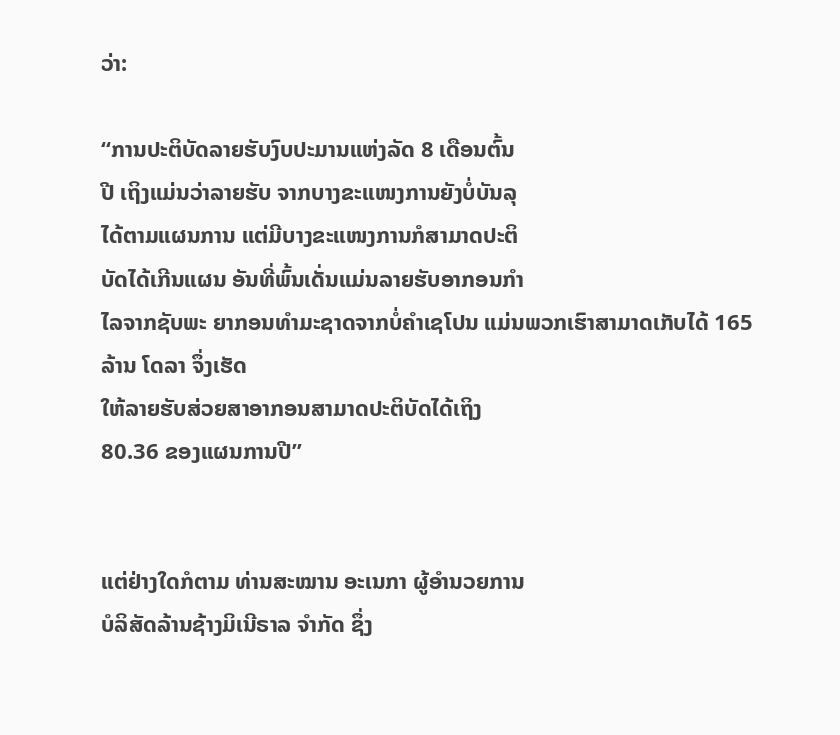ວ່າ:

“ການປະຕິບັດລາຍຮັບງົບປະມານແຫ່ງລັດ 8 ເດືອນຕົ້ນ
ປີ ເຖິງແມ່ນວ່າລາຍຮັບ ຈາກບາງຂະແໜງການຍັງບໍ່ບັນລຸ
ໄດ້ຕາມແຜນການ ແຕ່ມີບາງຂະແໜງການກໍສາມາດປະຕິ
ບັດໄດ້ເກີນແຜນ ອັນທີ່ພົ້ນເດັ່ນແມ່ນລາຍຮັບອາກອນກໍາ
ໄລຈາກຊັບພະ ຍາກອນທໍາມະຊາດຈາກບໍ່ຄໍາເຊໂປນ ແມ່ນພວກເຮົາສາມາດເກັບໄດ້ 165 ລ້ານ ໂດລາ ຈຶ່ງເຮັດ
ໃຫ້ລາຍຮັບສ່ວຍສາອາກອນສາມາດປະຕິບັດໄດ້ເຖິງ
80.36 ຂອງແຜນການປີ”


ແຕ່ຢ່າງໃດກໍຕາມ ທ່ານສະໝານ ອະເນກາ ຜູ້ອໍານວຍການ
ບໍລິສັດລ້ານຊ້າງມິເນີຣາລ ຈໍາກັດ ຊຶ່ງ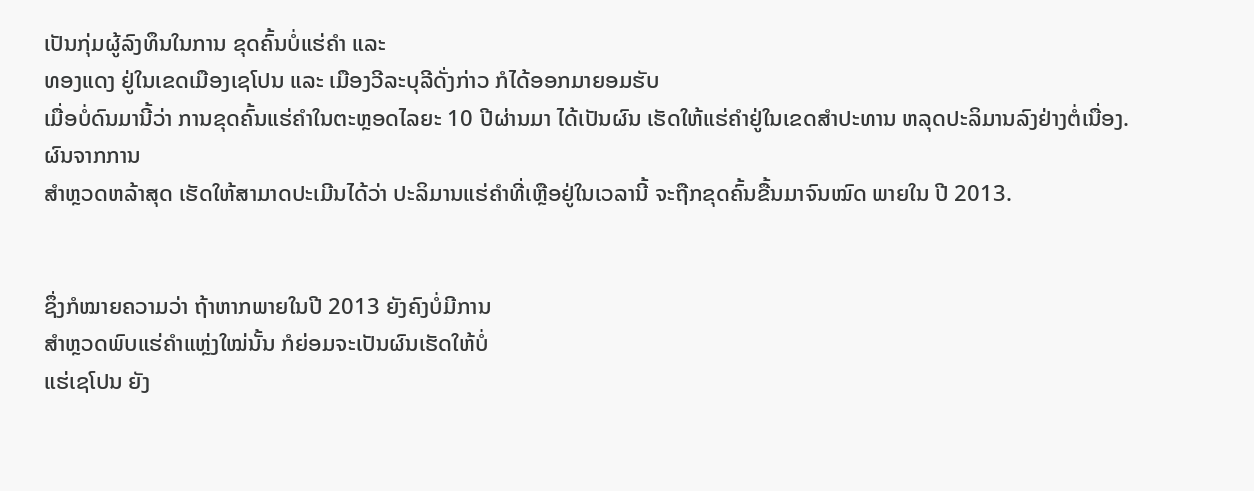ເປັນກຸ່ມຜູ້ລົງທຶນໃນການ ຂຸດຄົ້ນບໍ່ແຮ່ຄໍາ ແລະ
ທອງແດງ ຢູ່ໃນເຂດເມືອງເຊໂປນ ແລະ ເມືອງວີລະບຸລີດັ່ງກ່າວ ກໍໄດ້ອອກມາຍອມຮັບ
ເມື່ອບໍ່ດົນມານີ້ວ່າ ການຂຸດຄົ້ນແຮ່ຄໍາໃນຕະຫຼອດໄລຍະ 10 ປີຜ່ານມາ ໄດ້ເປັນຜົນ ເຮັດໃຫ້ແຮ່ຄໍາຢູ່ໃນເຂດສໍາປະທານ ຫລຸດປະລິມານລົງຢ່າງຕໍ່ເນື່ອງ. ຜົນຈາກການ
ສໍາຫຼວດຫລ້າສຸດ ເຮັດໃຫ້ສາມາດປະເມີນໄດ້ວ່າ ປະລິມານແຮ່ຄໍາທີ່ເຫຼືອຢູ່ໃນເວລານີ້ ຈະຖືກຂຸດຄົ້ນຂື້ນມາຈົນໝົດ ພາຍໃນ ປີ 2013.


ຊຶ່ງກໍໝາຍຄວາມວ່າ ຖ້າຫາກພາຍໃນປີ 2013 ຍັງຄົງບໍ່ມີການ
ສໍາຫຼວດພົບແຮ່ຄໍາແຫຼ່ງໃໝ່ນັ້ນ ກໍຍ່ອມຈະເປັນຜົນເຮັດໃຫ້ບໍ່
ແຮ່ເຊໂປນ ຍັງ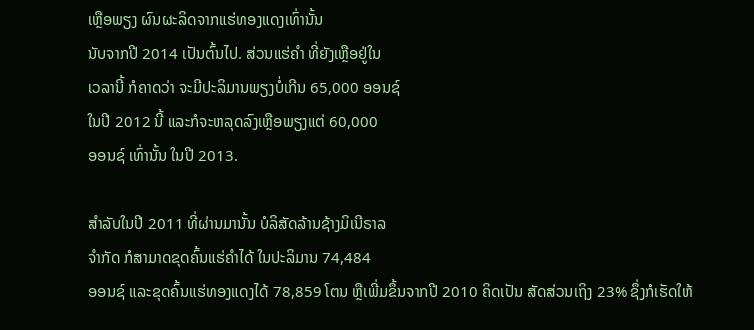ເຫຼືອພຽງ ຜົນຜະລິດຈາກແຮ່ທອງແດງເທົ່ານັ້ນ
ນັບຈາກປີ 2014 ເປັນຕົ້ນໄປ. ສ່ວນແຮ່ຄໍາ ທີ່ຍັງເຫຼືອຢູ່ໃນ
ເວລານີ້ ກໍຄາດວ່າ ຈະມີປະລິມານພຽງບໍ່ເກີນ 65,000 ອອນຊ໌
ໃນປີ 2012 ນີ້ ແລະກໍຈະຫລຸດລົງເຫຼືອພຽງແຕ່ 60,000
ອອນຊ໌ ເທົ່ານັ້ນ ໃນປີ 2013.

ສໍາລັບໃນປີ 2011 ທີ່ຜ່ານມານັ້ນ ບໍລິສັດລ້ານຊ້າງມິເນີຣາລ
ຈໍາກັດ ກໍສາມາດຂຸດຄົ້ນແຮ່ຄໍາໄດ້ ໃນປະລິມານ 74,484
ອອນຊ໌ ແລະຂຸດຄົ້ນແຮ່ທອງແດງໄດ້ 78,859 ໂຕນ ຫຼືເພີ່ມຂຶ້ນຈາກປີ 2010 ຄິດເປັນ ສັດສ່ວນເຖິງ 23% ຊຶ່ງກໍເຮັດໃຫ້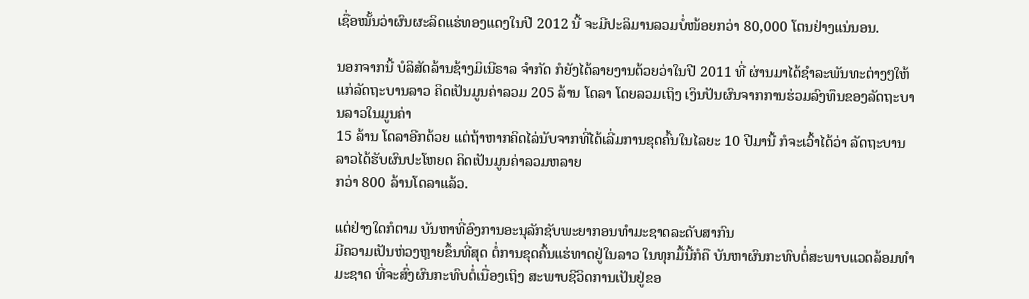ເຊື່ອໝັ້ນວ່າຜົນຜະລິດແຮ່ທອງແດງໃນປີ 2012 ນີ້ ຈະມີປະລິມານລວມບໍ່ໜ້ອຍກວ່າ 80,000 ໂຕນຢ່າງແນ່ນອນ.

ນອກຈາກນີ້ ບໍລິສັດລ້ານຊ້າງມິເນີຣາລ ຈໍາກັດ ກໍຍັງໄດ້ລາຍງານດ້ວຍວ່າໃນປີ 2011 ທີ່ ຜ່ານມາໄດ້ຊໍາລະພັນທະຕ່າງໆໃຫ້ແກ່ລັດຖະບານລາວ ຄິດເປັນມູນຄ່າລວມ 205 ລ້ານ ໂດລາ ໂດຍລວມເຖິງ ເງິນປັນຜົນຈາກການຮ່ວມລົງທຶນຂອງລັດຖະບານລາວໃນມູນຄ່າ
15 ລ້ານ ໂດລາອີກດ້ວຍ ແຕ່ຖ້າຫາກຄິດໄລ່ນັບຈາກທີ່ໄດ້ເລີ່ມການຂຸດຄົ້ນໃນໄລຍະ 10 ປີມານີ້ ກໍຈະເວົ້າໄດ້ວ່າ ລັດຖະບານລາວໄດ້ຮັບຜົນປະໂຫຍດ ຄິດເປັນມູນຄ່າລວມຫລາຍ
ກວ່າ 800 ລ້ານໂດລາແລ້ວ.

ແຕ່ຢ່າງໃດກໍຕາມ ບັນຫາທີ່ອົງການອະນຸລັກຊັບພະຍາກອນທໍາມະຊາດລະດັບສາກົນ
ມີຄວາມເປັນຫ່ວງຫຼາຍຂຶ້ນທີ່ສຸດ ຕໍ່ການຂຸດຄົ້ນແຮ່ທາດຢູ່ໃນລາວ ໃນທຸກມື້ນີ້ກໍຄື ບັນຫາຜົນກະທົບຕໍ່ສະພາບແວດລ້ອມທໍາມະຊາດ ທີ່ຈະສົ່ງຜົນກະທົບຕໍ່ເນື່ອງເຖິງ ສະພາບຊີວິດການເປັນຢູ່ຂອ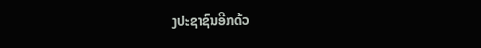ງປະຊາຊົນອີກດ້ວ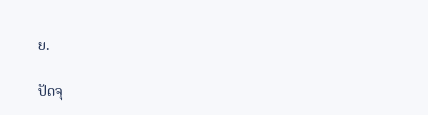ຍ.

ປັດຈຸ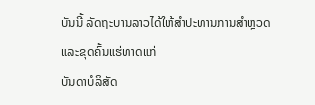ບັນນີ້ ລັດຖະບານລາວໄດ້ໃຫ້ສໍາປະທານການສໍາຫຼວດແລະຂຸດຄົ້ນແຮ່ທາດແກ່
ບັນດາບໍລິສັດ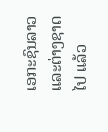ເອກະຊົນລາວ ແລະຕ່າງຊາດໄປ ແລ້ວ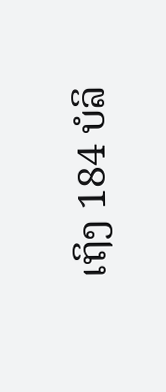ເຖິງ 184 ບໍລິ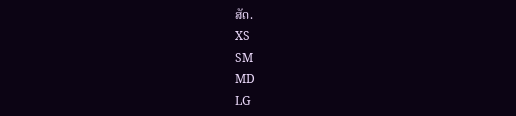ສັດ.
XS
SM
MD
LG